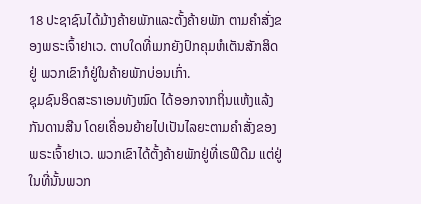18 ປະຊາຊົນໄດ້ມ້າງຄ້າຍພັກແລະຕັ້ງຄ້າຍພັກ ຕາມຄຳສັ່ງຂອງພຣະເຈົ້າຢາເວ. ຕາບໃດທີ່ເມກຍັງປົກຄຸມຫໍເຕັນສັກສິດຢູ່ ພວກເຂົາກໍຢູ່ໃນຄ້າຍພັກບ່ອນເກົ່າ.
ຊຸມຊົນອິດສະຣາເອນທັງໝົດ ໄດ້ອອກຈາກຖິ່ນແຫ້ງແລ້ງກັນດານສີນ ໂດຍເຄື່ອນຍ້າຍໄປເປັນໄລຍະຕາມຄຳສັ່ງຂອງພຣະເຈົ້າຢາເວ. ພວກເຂົາໄດ້ຕັ້ງຄ້າຍພັກຢູ່ທີ່ເຣຟີດີມ ແຕ່ຢູ່ໃນທີ່ນັ້ນພວກ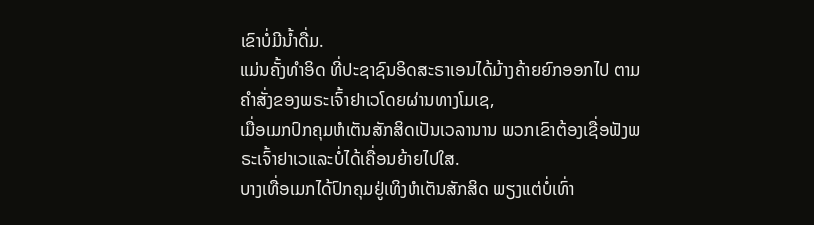ເຂົາບໍ່ມີນໍ້າດື່ມ.
ແມ່ນຄັ້ງທຳອິດ ທີ່ປະຊາຊົນອິດສະຣາເອນໄດ້ມ້າງຄ້າຍຍົກອອກໄປ ຕາມຄຳສັ່ງຂອງພຣະເຈົ້າຢາເວໂດຍຜ່ານທາງໂມເຊ,
ເມື່ອເມກປົກຄຸມຫໍເຕັນສັກສິດເປັນເວລານານ ພວກເຂົາຕ້ອງເຊື່ອຟັງພຣະເຈົ້າຢາເວແລະບໍ່ໄດ້ເຄື່ອນຍ້າຍໄປໃສ.
ບາງເທື່ອເມກໄດ້ປົກຄຸມຢູ່ເທິງຫໍເຕັນສັກສິດ ພຽງແຕ່ບໍ່ເທົ່າ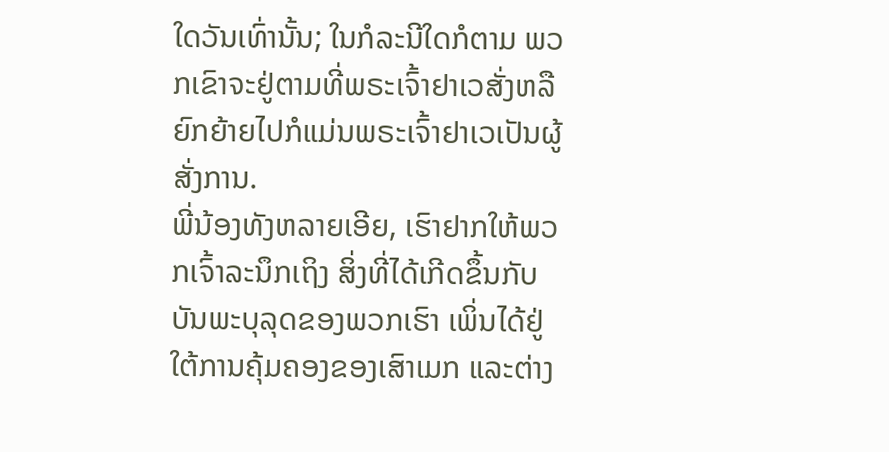ໃດວັນເທົ່ານັ້ນ; ໃນກໍລະນີໃດກໍຕາມ ພວກເຂົາຈະຢູ່ຕາມທີ່ພຣະເຈົ້າຢາເວສັ່ງຫລືຍົກຍ້າຍໄປກໍແມ່ນພຣະເຈົ້າຢາເວເປັນຜູ້ສັ່ງການ.
ພີ່ນ້ອງທັງຫລາຍເອີຍ, ເຮົາຢາກໃຫ້ພວກເຈົ້າລະນຶກເຖິງ ສິ່ງທີ່ໄດ້ເກີດຂຶ້ນກັບບັນພະບຸລຸດຂອງພວກເຮົາ ເພິ່ນໄດ້ຢູ່ໃຕ້ການຄຸ້ມຄອງຂອງເສົາເມກ ແລະຕ່າງ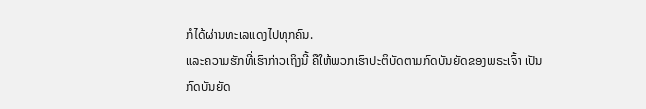ກໍໄດ້ຜ່ານທະເລແດງໄປທຸກຄົນ.
ແລະຄວາມຮັກທີ່ເຮົາກ່າວເຖິງນີ້ ຄືໃຫ້ພວກເຮົາປະຕິບັດຕາມກົດບັນຍັດຂອງພຣະເຈົ້າ ເປັນກົດບັນຍັດ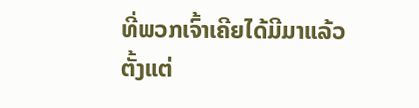ທີ່ພວກເຈົ້າເຄີຍໄດ້ມີມາແລ້ວຕັ້ງແຕ່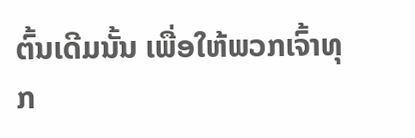ຕົ້ນເດີມນັ້ນ ເພື່ອໃຫ້ພວກເຈົ້າທຸກ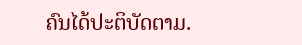ຄົນໄດ້ປະຕິບັດຕາມ.